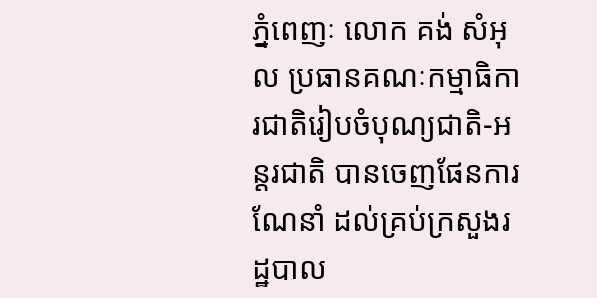ភ្នំពេញៈ លោក គង់ សំអុល ប្រធានគណៈកម្មាធិការជាតិរៀបចំបុណ្យជាតិ-អន្តរជាតិ បានចេញផែនការណែនាំ ដល់គ្រប់ក្រសួងរដ្ឋបាល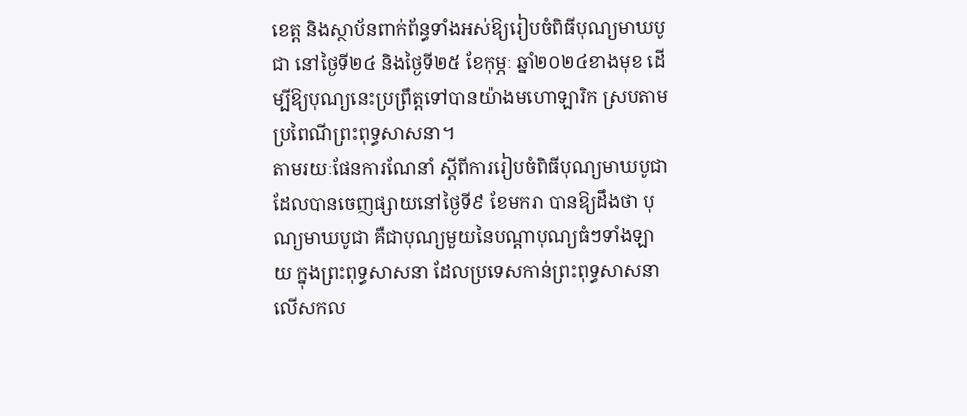ខេត្ត និងស្ថាប័នពាក់ព័ន្ធទាំងអស់ឱ្យរៀបចំពិធីបុណ្យមាឃបូជា នៅថ្ងៃទី២៤ និងថ្ងៃទី២៥ ខែកុម្ភៈ ឆ្នាំ២០២៤ខាងមុខ ដើម្បីឱ្យបុណ្យនេះប្រព្រឹត្តទៅបានយ៉ាងមហោឡារិក ស្របតាមប្រពៃណីព្រះពុទ្ធសាសនា។
តាមរយៈផែនការណែនាំ ស្តីពីការរៀបចំពិធីបុណ្យមាឃបូជា ដែលបានចេញផ្សាយនៅថ្ងៃទី៩ ខែមករា បានឱ្យដឹងថា បុណ្យមាឃបូជា គឺជាបុណ្យមួយនៃបណ្តាបុណ្យធំៗទាំងឡាយ ក្នុងព្រះពុទ្ធសាសនា ដែលប្រទេសកាន់ព្រះពុទ្ធសាសនាលើសកល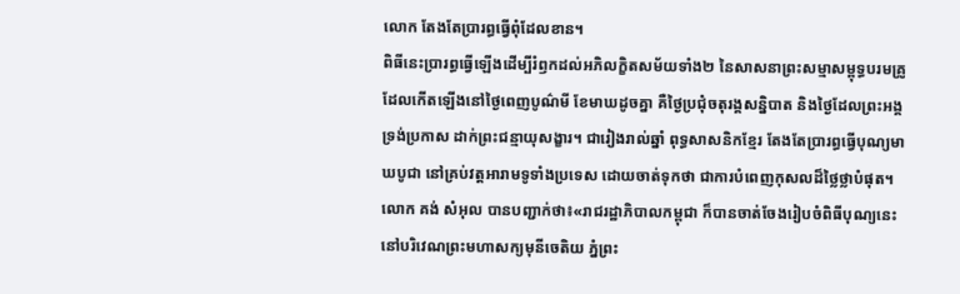លោក តែងតែប្រារព្ធធ្វើពុំដែលខាន។
ពិធីនេះប្រារព្ធធ្វើឡើងដើម្បីរំឭកដល់អភិលក្ខិតសម័យទាំង២ នៃសាសនាព្រះសម្មាសម្ពុទ្ធបរមគ្រូ ដែលកើតឡើងនៅថ្ងៃពេញបូណ៌មី ខែមាឃដូចគ្នា គឺថ្ងៃប្រជុំចតុរង្គសន្និបាត និងថ្ងៃដែលព្រះអង្គទ្រង់ប្រកាស ដាក់ព្រះជន្មាយុសង្ខារ។ ជារៀងរាល់ឆ្នាំ ពុទ្ធសាសនិកខ្មែរ តែងតែប្រារព្ធធ្វើបុណ្យមាឃបូជា នៅគ្រប់វត្តអារាមទូទាំងប្រទេស ដោយចាត់ទុកថា ជាការបំពេញកុសលដ៏ថ្លៃថ្លាបំផុត។
លោក គង់ សំអុល បានបញ្ជាក់ថា៖«រាជរដ្ឋាភិបាលកម្ពុជា ក៏បានចាត់ចែងរៀបចំពិធីបុណ្យនេះ នៅបរិវេណព្រះមហាសក្យមុនីចេតិយ ភ្នំព្រះ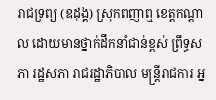រាជទ្រព្យ (ឧដុង្គ) ស្រុកពញាឮ ខេត្តកណ្តាល ដោយមានថ្នាក់ដឹកនាំជាន់ខ្ពស់ ព្រឹទ្ធសភា រដ្ឋសភា រាជរដ្ឋាភិបាល មន្ត្រីរាជការ អ្ន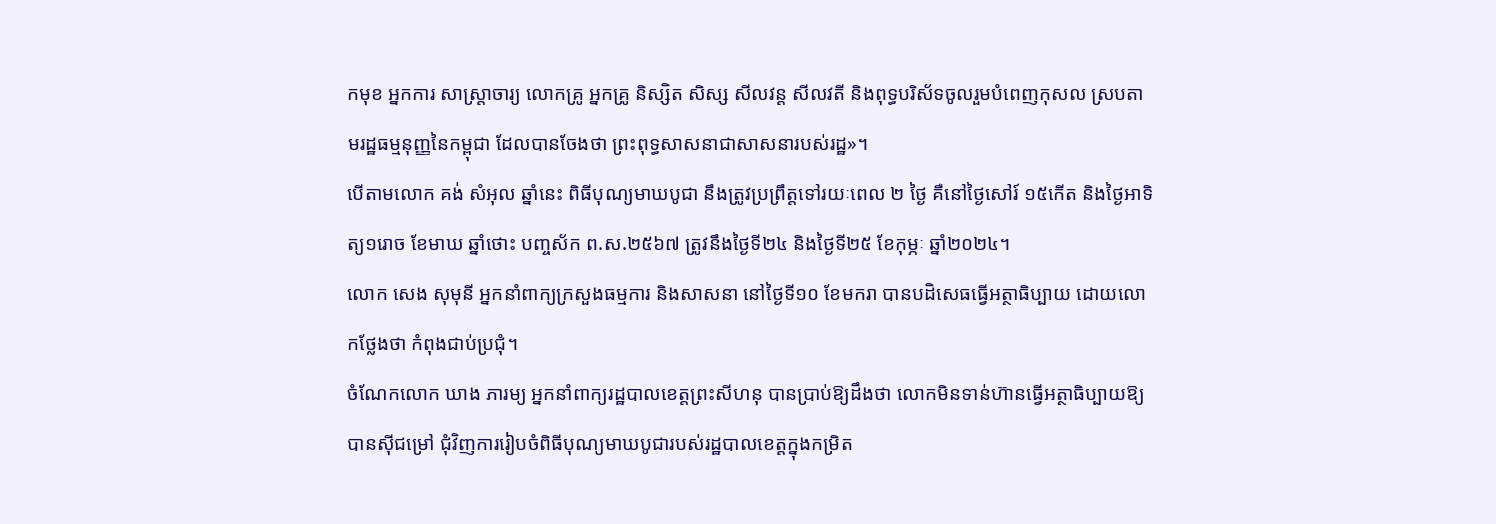កមុខ អ្នកការ សាស្ត្រាចារ្យ លោកគ្រូ អ្នកគ្រូ និស្សិត សិស្ស សីលវន្ត សីលវតី និងពុទ្ធបរិស័ទចូលរួមបំពេញកុសល ស្របតាមរដ្ឋធម្មនុញ្ញនៃកម្ពុជា ដែលបានចែងថា ព្រះពុទ្ធសាសនាជាសាសនារបស់រដ្ឋ»។
បើតាមលោក គង់ សំអុល ឆ្នាំនេះ ពិធីបុណ្យមាឃបូជា នឹងត្រូវប្រព្រឹត្តទៅរយៈពេល ២ ថ្ងៃ គឺនៅថ្ងៃសៅរ៍ ១៥កើត និងថ្ងៃអាទិត្យ១រោច ខែមាឃ ឆ្នាំថោះ បញ្ចស័ក ព.ស.២៥៦៧ ត្រូវនឹងថ្ងៃទី២៤ និងថ្ងៃទី២៥ ខែកុម្ភៈ ឆ្នាំ២០២៤។
លោក សេង សុមុនី អ្នកនាំពាក្យក្រសួងធម្មការ និងសាសនា នៅថ្ងៃទី១០ ខែមករា បានបដិសេធធ្វើអត្ថាធិប្បាយ ដោយលោកថ្លែងថា កំពុងជាប់ប្រជុំ។
ចំណែកលោក ឃាង ភារម្យ អ្នកនាំពាក្យរដ្ឋបាលខេត្តព្រះសីហនុ បានប្រាប់ឱ្យដឹងថា លោកមិនទាន់ហ៊ានធ្វើអត្ថាធិប្បាយឱ្យបានស៊ីជម្រៅ ជុំវិញការរៀបចំពិធីបុណ្យមាឃបូជារបស់រដ្ឋបាលខេត្តក្នុងកម្រិត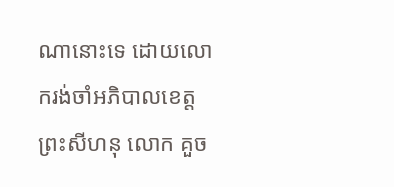ណានោះទេ ដោយលោករង់ចាំអភិបាលខេត្តព្រះសីហនុ លោក គួច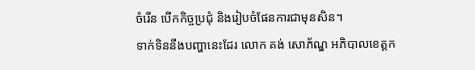ចំរើន បើកកិច្ចប្រជុំ និងរៀបចំផែនការជាមុនសិន។
ទាក់ទិននឹងបញ្ហានេះដែរ លោក គង់ សោភ័ណ្ឌ អភិបាលខេត្តក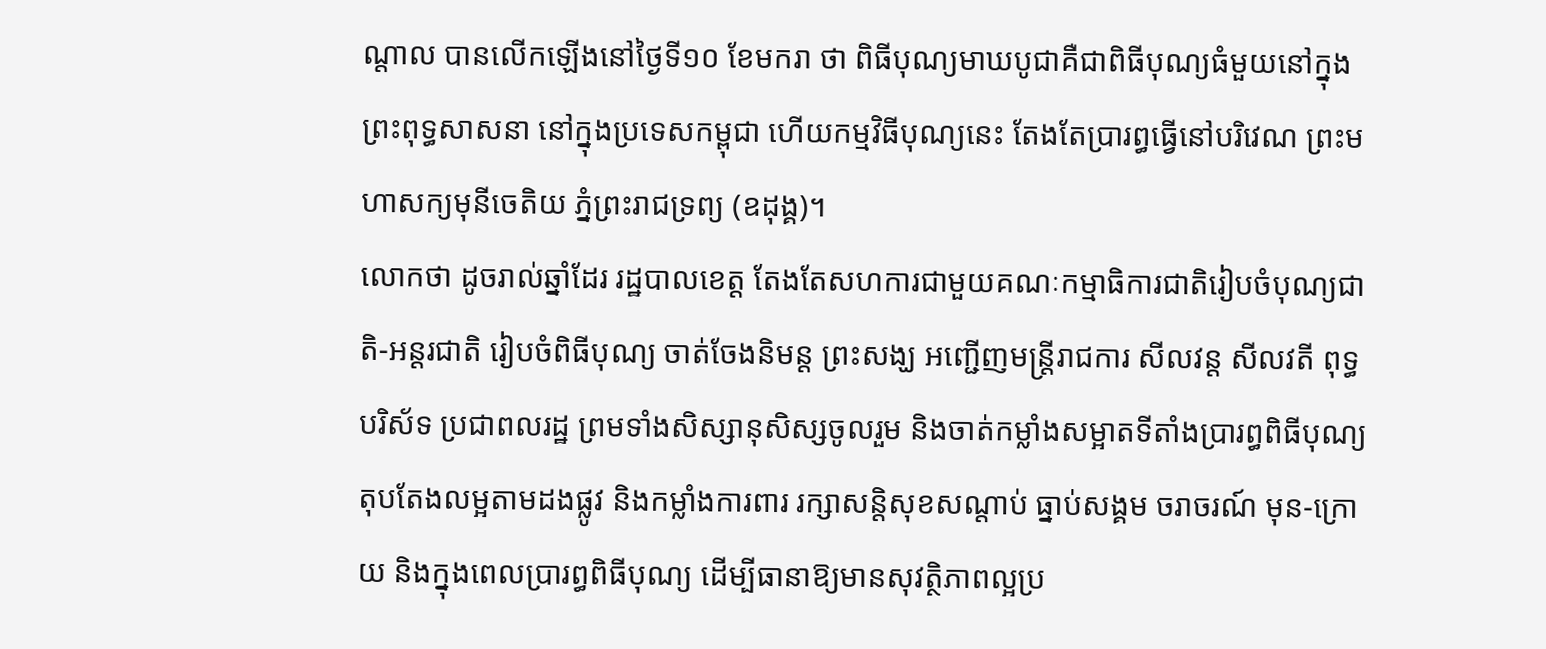ណ្តាល បានលើកឡើងនៅថ្ងៃទី១០ ខែមករា ថា ពិធីបុណ្យមាឃបូជាគឺជាពិធីបុណ្យធំមួយនៅក្នុងព្រះពុទ្ធសាសនា នៅក្នុងប្រទេសកម្ពុជា ហើយកម្មវិធីបុណ្យនេះ តែងតែប្រារព្ធធ្វើនៅបរិវេណ ព្រះមហាសក្យមុនីចេតិយ ភ្នំព្រះរាជទ្រព្យ (ឧដុង្គ)។
លោកថា ដូចរាល់ឆ្នាំដែរ រដ្ឋបាលខេត្ត តែងតែសហការជាមួយគណៈកម្មាធិការជាតិរៀបចំបុណ្យជាតិ-អន្តរជាតិ រៀបចំពិធីបុណ្យ ចាត់ចែងនិមន្ត ព្រះសង្ឃ អញ្ជើញមន្ត្រីរាជការ សីលវន្ត សីលវតី ពុទ្ធបរិស័ទ ប្រជាពលរដ្ឋ ព្រមទាំងសិស្សានុសិស្សចូលរួម និងចាត់កម្លាំងសម្អាតទីតាំងប្រារព្ធពិធីបុណ្យ តុបតែងលម្អតាមដងផ្លូវ និងកម្លាំងការពារ រក្សាសន្តិសុខសណ្តាប់ ធ្នាប់សង្គម ចរាចរណ៍ មុន-ក្រោយ និងក្នុងពេលប្រារព្ធពិធីបុណ្យ ដើម្បីធានាឱ្យមានសុវត្ថិភាពល្អប្រ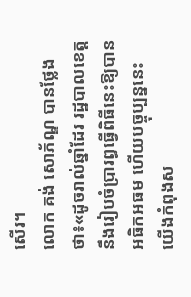សើរ។
លោក គង់ សោភ័ណ្ឌ បានថ្លែងថា៖«ដូចរាល់ឆ្នាំដែរ រដ្ឋបាលខេត្តនឹងរៀបចំប្រារព្ធធ្វើពិធីនេះឱ្យបានអធិកអធម ហើយបច្ចុប្បន្ននេះ យើងកំពុងស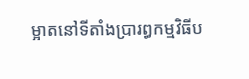ម្អាតនៅទីតាំងប្រារព្ធកម្មវិធីប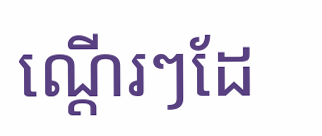ណ្តើរៗដែ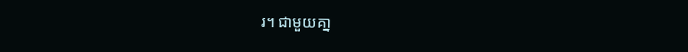រ។ ជាមួយគា្ន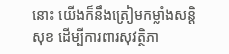នោះ យើងក៏នឹងត្រៀមកម្លាំងសន្តិសុខ ដើម្បីការពារសុវត្ថិភា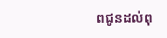ពជូនដល់ពុ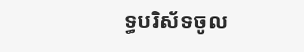ទ្ធបរិស័ទចូល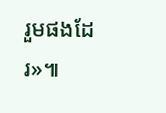រួមផងដែរ»៕